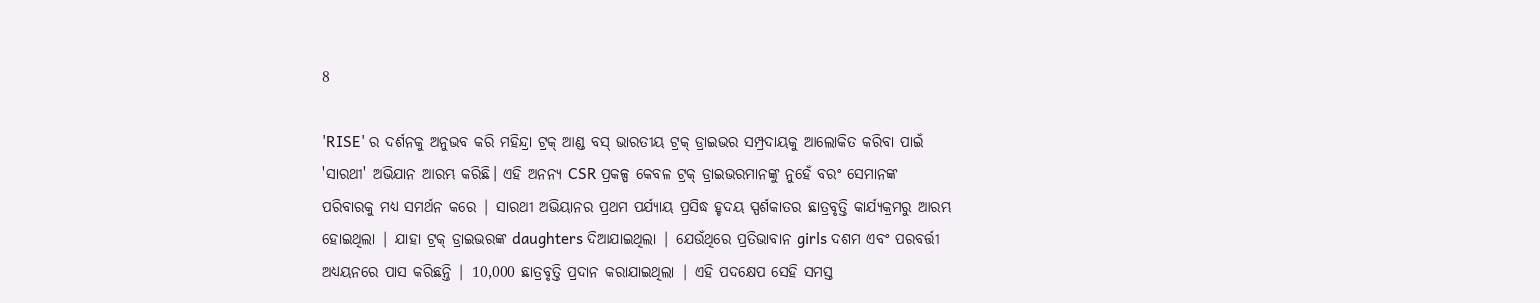8

'RISE' ର ଦର୍ଶନକୁ ଅନୁଭବ କରି ମହିନ୍ଦ୍ରା ଟ୍ରକ୍ ଆଣ୍ଡ ବସ୍ ଭାରତୀୟ ଟ୍ରକ୍ ଡ୍ରାଇଭର ସମ୍ପ୍ରଦାୟକୁ ଆଲୋକିତ କରିବା ପାଇଁ 'ସାରଥୀ' ଅଭିଯାନ ଆରମ୍ଭ କରିଛି। ଏହି ଅନନ୍ୟ CSR ପ୍ରକଳ୍ପ କେବଳ ଟ୍ରକ୍ ଡ୍ରାଇଭରମାନଙ୍କୁ ନୁହେଁ ବରଂ ସେମାନଙ୍କ ପରିବାରକୁ ମଧ୍ୟ ସମର୍ଥନ କରେ | ସାରଥୀ ଅଭିୟାନର ପ୍ରଥମ ପର୍ଯ୍ୟାୟ ପ୍ରସିଦ୍ଧ ହୃଦୟ ସ୍ପର୍ଶକାତର ଛାତ୍ରବୃତ୍ତି କାର୍ଯ୍ୟକ୍ରମରୁ ଆରମ୍ଭ ହୋଇଥିଲା | ଯାହା ଟ୍ରକ୍ ଡ୍ରାଇଭରଙ୍କ daughters ଦିଆଯାଇଥିଲା | ଯେଉଁଥିରେ ପ୍ରତିଭାବାନ girls ଦଶମ ଏବଂ ପରବର୍ତ୍ତୀ ଅଧ୍ୟୟନରେ ପାସ କରିଛନ୍ତି | 10,000 ଛାତ୍ରବୃତ୍ତି ପ୍ରଦାନ କରାଯାଇଥିଲା | ଏହି ପଦକ୍ଷେପ ସେହି ସମସ୍ତ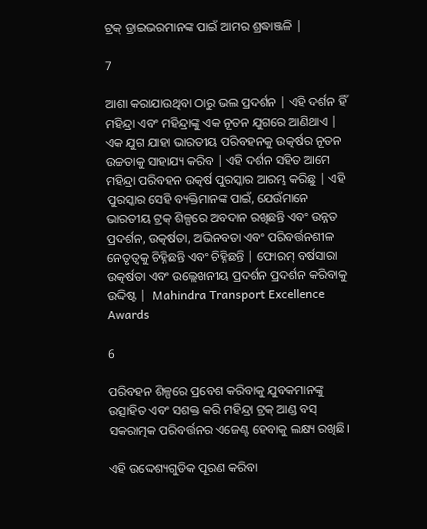ଟ୍ରକ୍ ଡ୍ରାଇଭରମାନଙ୍କ ପାଇଁ ଆମର ଶ୍ରଦ୍ଧାଞ୍ଜଳି |

7

ଆଶା କରାଯାଉଥିବା ଠାରୁ ଭଲ ପ୍ରଦର୍ଶନ | ଏହି ଦର୍ଶନ ହିଁ ମହିନ୍ଦ୍ରା ଏବଂ ମହିନ୍ଦ୍ରାଙ୍କୁ ଏକ ନୂତନ ଯୁଗରେ ଆଣିଥାଏ | ଏକ ଯୁଗ ଯାହା ଭାରତୀୟ ପରିବହନକୁ ଉତ୍କର୍ଷର ନୂତନ ଉଚ୍ଚତାକୁ ସାହାଯ୍ୟ କରିବ | ଏହି ଦର୍ଶନ ସହିତ ଆମେ ମହିନ୍ଦ୍ରା ପରିବହନ ଉତ୍କର୍ଷ ପୁରସ୍କାର ଆରମ୍ଭ କରିଛୁ | ଏହି ପୁରସ୍କାର ସେହି ବ୍ୟକ୍ତିମାନଙ୍କ ପାଇଁ, ଯେଉଁମାନେ ଭାରତୀୟ ଟ୍ରକ୍ ଶିଳ୍ପରେ ଅବଦାନ ରଖିଛନ୍ତି ଏବଂ ଉନ୍ନତ ପ୍ରଦର୍ଶନ, ଉତ୍କର୍ଷତା, ଅଭିନବତା ଏବଂ ପରିବର୍ତ୍ତନଶୀଳ ନେତୃତ୍ୱକୁ ଚିହ୍ନିଛନ୍ତି ଏବଂ ଚିହ୍ନିଛନ୍ତି | ଫୋରମ୍ ବର୍ଷସାରା ଉତ୍କର୍ଷତା ଏବଂ ଉଲ୍ଲେଖନୀୟ ପ୍ରଦର୍ଶନ ପ୍ରଦର୍ଶନ କରିବାକୁ ଉଦ୍ଦିଷ୍ଟ |  Mahindra Transport Excellence Awards

6

ପରିବହନ ଶିଳ୍ପରେ ପ୍ରବେଶ କରିବାକୁ ଯୁବକମାନଙ୍କୁ ଉତ୍ସାହିତ ଏବଂ ସଶକ୍ତ କରି ମହିନ୍ଦ୍ରା ଟ୍ରକ୍ ଆଣ୍ଡ ବସ୍ ସକରାତ୍ମକ ପରିବର୍ତ୍ତନର ଏଜେଣ୍ଟ ହେବାକୁ ଲକ୍ଷ୍ୟ ରଖିଛି।

ଏହି ଉଦ୍ଦେଶ୍ୟଗୁଡିକ ପୂରଣ କରିବା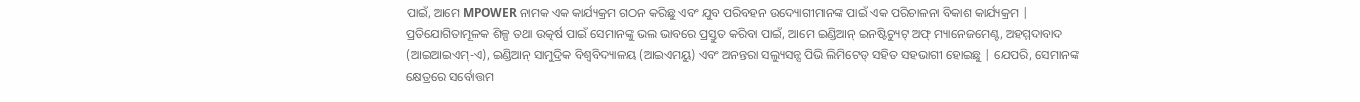ପାଇଁ, ଆମେ MPOWER ନାମକ ଏକ କାର୍ଯ୍ୟକ୍ରମ ଗଠନ କରିଛୁ ଏବଂ ଯୁବ ପରିବହନ ଉଦ୍ୟୋଗୀମାନଙ୍କ ପାଇଁ ଏକ ପରିଚାଳନା ବିକାଶ କାର୍ଯ୍ୟକ୍ରମ | ପ୍ରତିଯୋଗିତାମୂଳକ ଶିଳ୍ପ ତଥା ଉତ୍କର୍ଷ ପାଇଁ ସେମାନଙ୍କୁ ଭଲ ଭାବରେ ପ୍ରସ୍ତୁତ କରିବା ପାଇଁ, ଆମେ ଇଣ୍ଡିଆନ୍ ଇନଷ୍ଟିଚ୍ୟୁଟ୍ ଅଫ୍ ମ୍ୟାନେଜମେଣ୍ଟ, ଅହମ୍ମଦାବାଦ (ଆଇଆଇଏମ୍-ଏ), ଇଣ୍ଡିଆନ୍ ସାମୁଦ୍ରିକ ବିଶ୍ୱବିଦ୍ୟାଳୟ (ଆଇଏମୟୁ) ଏବଂ ଅନନ୍ତରା ସଲ୍ୟୁସନ୍ସ ପିଭି ଲିମିଟେଡ୍ ସହିତ ସହଭାଗୀ ହୋଇଛୁ | ଯେପରି, ସେମାନଙ୍କ କ୍ଷେତ୍ରରେ ସର୍ବୋତ୍ତମ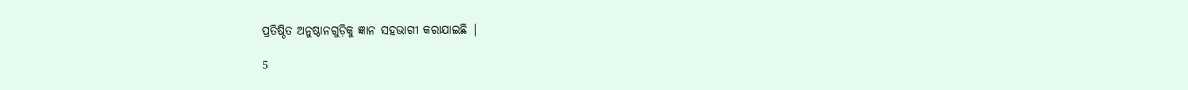ପ୍ରତିଷ୍ଠିତ ଅନୁଷ୍ଠାନଗୁଡ଼ିକୁ ଜ୍ଞାନ ସହଭାଗୀ କରାଯାଇଛି |

5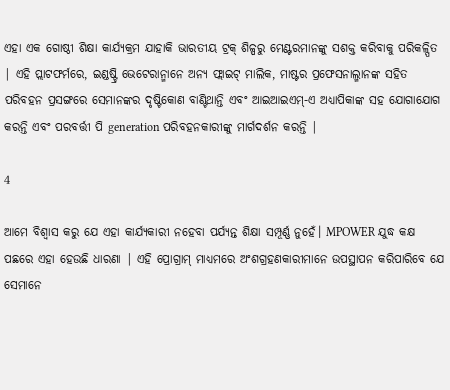ଏହା ଏକ ଗୋଷ୍ଠୀ ଶିକ୍ଷା କାର୍ଯ୍ୟକ୍ରମ ଯାହାକି ଭାରତୀୟ ଟ୍ରକ୍ ଶିଳ୍ପରୁ ମେଣ୍ଟରମାନଙ୍କୁ ସଶକ୍ତ କରିବାକୁ ପରିକଳ୍ପିତ | ଏହି ପ୍ଲାଟଫର୍ମରେ, ଇଣ୍ଡଷ୍ଟ୍ରି ଭେଟେରାନ୍ମାନେ ଅନ୍ୟ ଫ୍ଲାଇଟ୍ ମାଲିକ, ମାଷ୍ଟର ପ୍ରଫେସନାଲ୍ମାନଙ୍କ ସହିତ ପରିବହନ ପ୍ରସଙ୍ଗରେ ସେମାନଙ୍କର ଦୃଷ୍ଟିକୋଣ ବାଣ୍ଟିଥାନ୍ତି ଏବଂ ଆଇଆଇଏମ୍-ଏ ଅଧ୍ୟାପିକାଙ୍କ ସହ ଯୋଗାଯୋଗ କରନ୍ତି ଏବଂ ପରବର୍ତ୍ତୀ ପି generation ପରିବହନକାରୀଙ୍କୁ ମାର୍ଗଦର୍ଶନ କରନ୍ତି |

4

ଆମେ ବିଶ୍ୱାସ କରୁ ଯେ ଏହା କାର୍ଯ୍ୟକାରୀ ନହେବା ପର୍ଯ୍ୟନ୍ତ ଶିକ୍ଷା ସମ୍ପୂର୍ଣ୍ଣ ନୁହେଁ। MPOWER ଯୁଦ୍ଧ କକ୍ଷ ପଛରେ ଏହା ହେଉଛି ଧାରଣା | ଏହି ପ୍ରୋଗ୍ରାମ୍ ମାଧ୍ୟମରେ ଅଂଶଗ୍ରହଣକାରୀମାନେ ଉପସ୍ଥାପନ କରିପାରିବେ ଯେ ସେମାନେ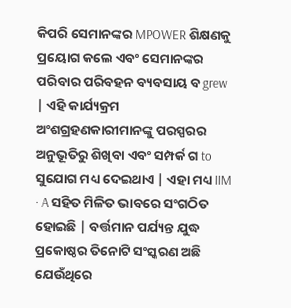କିପରି ସେମାନଙ୍କର MPOWER ଶିକ୍ଷଣକୁ ପ୍ରୟୋଗ କଲେ ଏବଂ ସେମାନଙ୍କର ପରିବାର ପରିବହନ ବ୍ୟବସାୟ ବ grew | ଏହି କାର୍ଯ୍ୟକ୍ରମ ଅଂଶଗ୍ରହଣକାରୀମାନଙ୍କୁ ପରସ୍ପରର ଅନୁଭୂତିରୁ ଶିଖିବା ଏବଂ ସମ୍ପର୍କ ଗ to ସୁଯୋଗ ମଧ୍ୟ ଦେଇଥାଏ | ଏହା ମଧ୍ୟ IIM · A ସହିତ ମିଳିତ ଭାବରେ ସଂଗଠିତ ହୋଇଛି | ବର୍ତ୍ତମାନ ପର୍ଯ୍ୟନ୍ତ ଯୁଦ୍ଧ ପ୍ରକୋଷ୍ଠର ତିନୋଟି ସଂସ୍କରଣ ଅଛି ଯେଉଁଥିରେ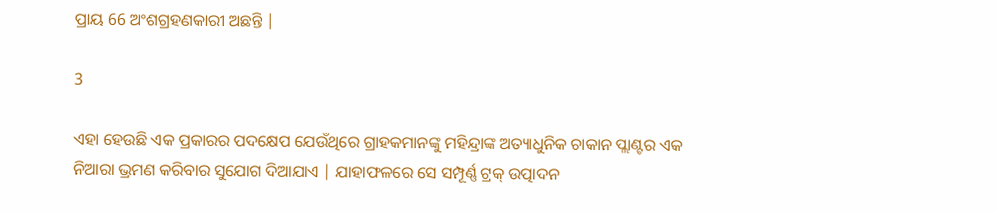ପ୍ରାୟ 66 ଅଂଶଗ୍ରହଣକାରୀ ଅଛନ୍ତି |

3

ଏହା ହେଉଛି ଏକ ପ୍ରକାରର ପଦକ୍ଷେପ ଯେଉଁଥିରେ ଗ୍ରାହକମାନଙ୍କୁ ମହିନ୍ଦ୍ରାଙ୍କ ଅତ୍ୟାଧୁନିକ ଚାକାନ ପ୍ଲାଣ୍ଟର ଏକ ନିଆରା ଭ୍ରମଣ କରିବାର ସୁଯୋଗ ଦିଆଯାଏ | ଯାହାଫଳରେ ସେ ସମ୍ପୂର୍ଣ୍ଣ ଟ୍ରକ୍ ଉତ୍ପାଦନ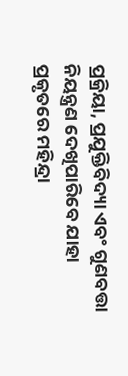ପ୍ରକ୍ରିୟା, ପ୍ରଯୁକ୍ତିବିଦ୍ୟା ଏବଂ ଗୁଣବତ୍ତା ନିୟନ୍ତ୍ରଣ ଦେଖିପାରିବେ ଯାହା ପ୍ରକୃତରେ ମହିନ୍ଦ୍ରା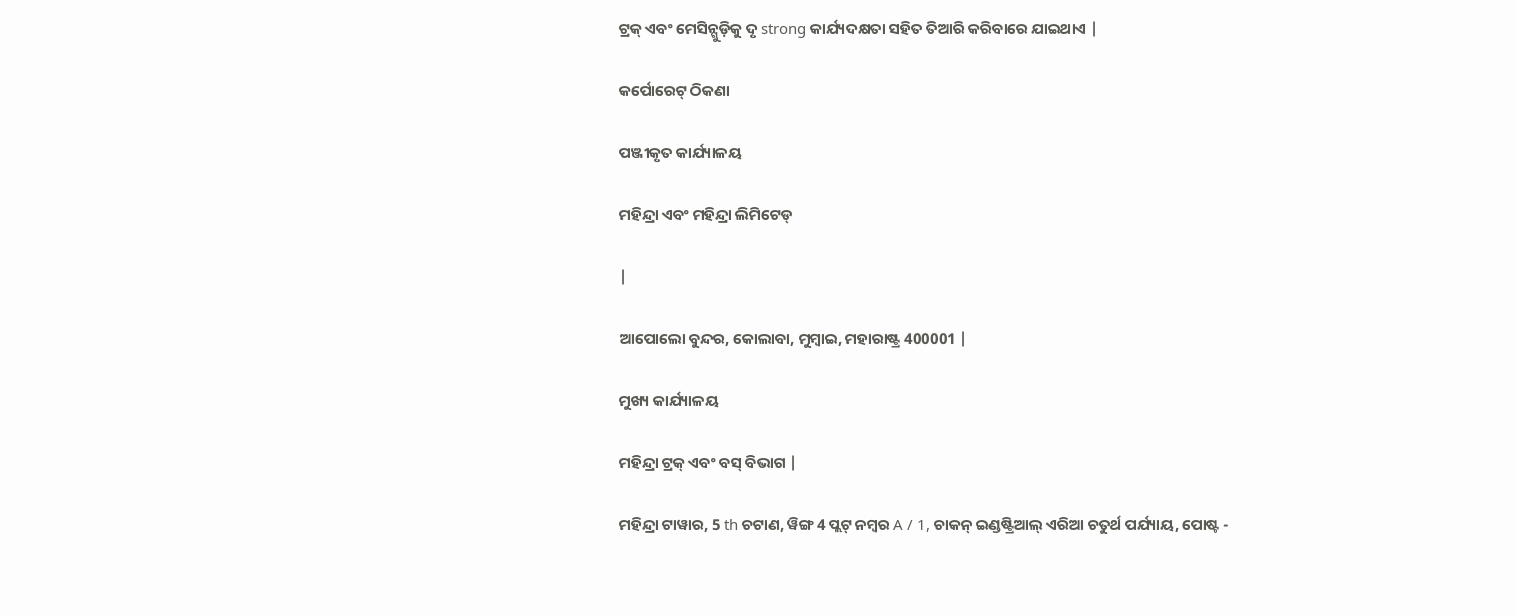ଟ୍ରକ୍ ଏବଂ ମେସିନ୍ଗୁଡ଼ିକୁ ଦୃ strong କାର୍ଯ୍ୟଦକ୍ଷତା ସହିତ ତିଆରି କରିବାରେ ଯାଇଥାଏ |

କର୍ପୋରେଟ୍ ଠିକଣା

ପଞ୍ଜୀକୃତ କାର୍ଯ୍ୟାଳୟ

ମହିନ୍ଦ୍ରା ଏବଂ ମହିନ୍ଦ୍ରା ଲିମିଟେଡ୍

|

ଆପୋଲୋ ବୁନ୍ଦର, କୋଲାବା, ମୁମ୍ବାଇ, ମହାରାଷ୍ଟ୍ର 400001 |

ମୁଖ୍ୟ କାର୍ଯ୍ୟାଳୟ

ମହିନ୍ଦ୍ରା ଟ୍ରକ୍ ଏବଂ ବସ୍ ବିଭାଗ |

ମହିନ୍ଦ୍ରା ଟାୱାର, 5 th ଚଟାଣ, ୱିଙ୍ଗ 4 ପ୍ଲଟ୍ ନମ୍ବର A / 1, ଚାକନ୍ ଇଣ୍ଡଷ୍ଟ୍ରିଆଲ୍ ଏରିଆ ଚତୁର୍ଥ ପର୍ଯ୍ୟାୟ, ପୋଷ୍ଟ -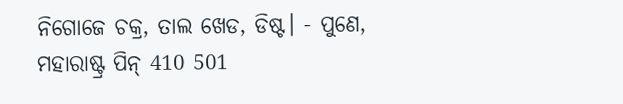ନିଗୋଜେ ଚକ୍ର, ତାଲ ଖେଡ, ଡିଷ୍ଟ। - ପୁଣେ, ମହାରାଷ୍ଟ୍ର ପିନ୍ 410 501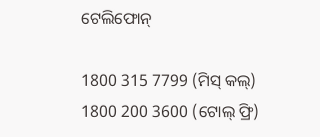ଟେଲିଫୋନ୍

1800 315 7799 (ମିସ୍ କଲ୍)
1800 200 3600 (ଟୋଲ୍ ଫ୍ରି)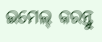ଇମେଲ୍ କରନ୍ତୁ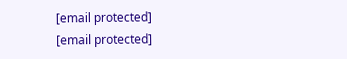[email protected]
[email protected]